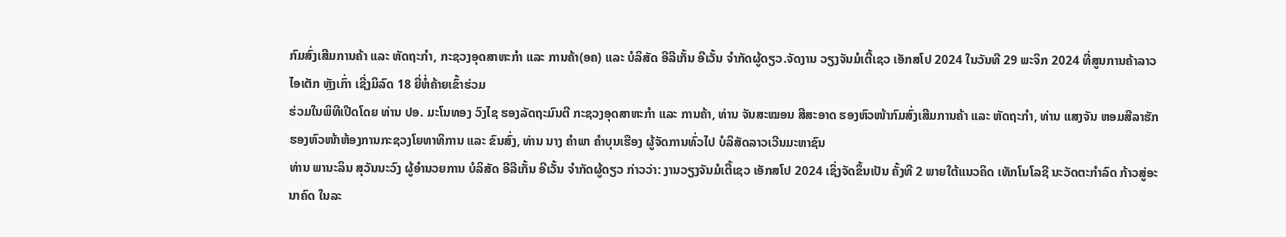ກົມສົ່ງເສີມການຄ້າ ແລະ ຫັດຖະກໍາ, ກະຊວງອຸດສາຫະກຳ ແລະ ການຄ້າ(ອຄ) ແລະ ບໍລິສັດ ອີລີເກັ້ນ ອີເວັ້ນ ຈຳກັດຜູ້ດຽວ.ຈັດງານ ວຽງຈັນມໍເຕີ້ເຊວ ເອັກສໂປ 2024 ໃນວັນທີ 29 ພະຈິກ 2024 ທີ່ສູນການຄ້າລາວໄອເຕັກ ຫຼັງເກົ່າ ເຊີ່ງມິລົດ 18 ຍີ່ຫໍ່ຄ້າຍເຂົ້າຮ່ວມ
ຮ່ວມໃນພິທີເປີດໂດຍ ທ່ານ ປອ. ມະໂນທອງ ວົງໄຊ ຮອງລັດຖະມົນຕີ ກະຊວງອຸດສາຫະກໍາ ແລະ ການຄ້າ, ທ່ານ ຈັນສະໝອນ ສີສະອາດ ຮອງຫົວໜ້າກົມສົ່ງເສີມການຄ້າ ແລະ ຫັດຖະກຳ, ທ່ານ ແສງຈັນ ຫອມສີລາຮັກ ຮອງຫົວໜ້າຫ້ອງການກະຊວງໂຍທາທິການ ແລະ ຂົນສົ່ງ, ທ່ານ ນາງ ຄໍາພາ ຄໍາບຸນເຮືອງ ຜູ້ຈັດການທົ່ວໄປ ບໍລິສັດລາວເວີນມະຫາຊົນ
ທ່ານ ພານະລິນ ສຸວັນນະວົງ ຜູ້ອຳນວຍການ ບໍລິສັດ ອີລີເກັ້ນ ອີເວັ້ນ ຈຳກັດຜູ້ດຽວ ກ່າວວ່າ: ງານວຽງຈັນມໍເຕີ້ເຊວ ເອັກສໂປ 2024 ເຊິ່ງຈັດຂຶ້ນເປັນ ຄັ້ງທີ 2 ພາຍໃຕ້ແນວຄິດ ເທັກໂນໂລຊີ ນະວັດຕະກຳລົດ ກ້າວສູ່ອະນາຄົດ ໃນລະ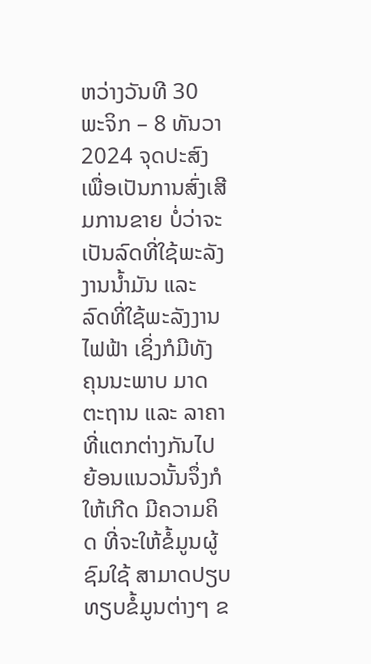ຫວ່າງວັນທີ 30 ພະຈິກ – 8 ທັນວາ 2024 ຈຸດປະສົງເພື່ອເປັນການສົ່ງເສີມການຂາຍ ບໍ່ວ່າຈະເປັນລົດທີ່ໃຊ້ພະລັງງານນໍ້າມັນ ແລະ ລົດທີ່ໃຊ້ພະລັງງານໄຟຟ້າ ເຊິ່ງກໍມີທັງ ຄຸນນະພາບ ມາດຕະຖານ ແລະ ລາຄາທີ່ແຕກຕ່າງກັນໄປ ຍ້ອນແນວນັ້ນຈຶ່ງກໍໃຫ້ເກີດ ມີຄວາມຄິດ ທີ່ຈະໃຫ້ຂໍ້ມູນຜູ້ຊົມໃຊ້ ສາມາດປຽບທຽບຂໍ້ມູນຕ່າງໆ ຂ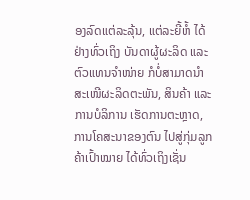ອງລົດແຕ່ລະລຸ້ນ, ແຕ່ລະຍີ້ຫໍ້ ໄດ້ຢ່າງທົ່ວເຖິງ ບັນດາຜູ້ຜະລິດ ແລະ ຕົວແທນຈຳໜ່າຍ ກໍບໍ່ສາມາດນໍາສະເໜີຜະລິດຕະພັນ, ສິນຄ້າ ແລະ ການບໍລິການ ເຮັດການຕະຫຼາດ, ການໂຄສະນາຂອງຕົນ ໄປສູ່ກຸ່ມລູກຄ້າເປົ້າໝາຍ ໄດ້ທົ່ວເຖິງເຊັ່ນ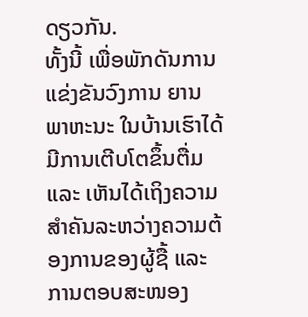ດຽວກັນ.
ທັ້ງນີ້ ເພື່ອພັກດັນການແຂ່ງຂັນວົງການ ຍານພາຫະນະ ໃນບ້ານເຮົາໄດ້ມີການເຕີບໂຕຂຶ້ນຕື່ມ ແລະ ເຫັນໄດ້ເຖິງຄວາມສຳຄັນລະຫວ່າງຄວາມຕ້ອງການຂອງຜູ້ຊື້ ແລະ ການຕອບສະໜອງ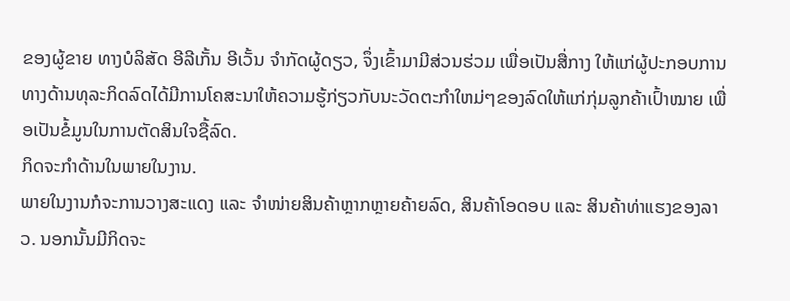ຂອງຜູ້ຂາຍ ທາງບໍລິສັດ ອີລີເກັ້ນ ອີເວັ້ນ ຈຳກັດຜູ້ດຽວ, ຈຶ່ງເຂົ້າມາມີສ່ວນຮ່ວມ ເພື່ອເປັນສື່ກາງ ໃຫ້ແກ່ຜູ້ປະກອບການທາງດ້ານທຸລະກິດລົດໄດ້ມີການໂຄສະນາໃຫ້ຄວາມຮູ້ກ່ຽວກັບນະວັດຕະກຳໃຫມ່ໆຂອງລົດໃຫ້ແກ່ກຸ່ມລູກຄ້າເປົ້າໝາຍ ເພື່ອເປັນຂໍ້ມູນໃນການຕັດສິນໃຈຊື້ລົດ.
ກິດຈະກຳດ້ານໃນພາຍໃນງານ.
ພາຍໃນງານກໍຈະການວາງສະແດງ ແລະ ຈຳໜ່າຍສິນຄ້າຫຼາກຫຼາຍຄ້າຍລົດ, ສິນຄ້າໂອດອບ ແລະ ສິນຄ້າທ່າແຮງຂອງລາວ. ນອກນັ້ນມີກິດຈະ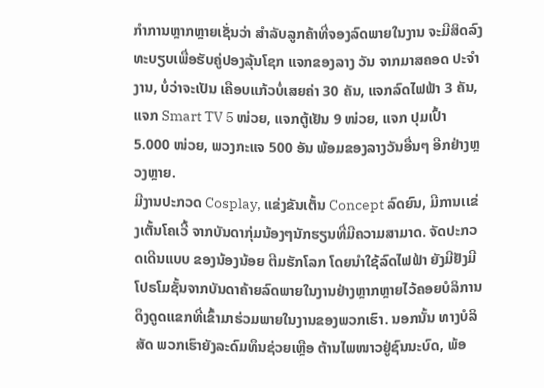ກຳການຫຼາກຫຼາຍເຊັ່ນວ່າ ສຳລັບລູກຄ້າທີ່ຈອງລົດພາຍໃນງານ ຈະມີສິດລົງທະບຽບເພື່ອຮັບຄູ່ປອງລຸ້ນໂຊກ ແຈກຂອງລາງ ວັນ ຈາກມາສຄອດ ປະຈຳງານ, ບໍ່ວ່າຈະເປັນ ເຄືອບແກ້ວບໍ່ເສຍຄ່າ 30 ຄັນ, ແຈກລົດໄຟຟ້າ 3 ຄັນ, ແຈກ Smart TV 5 ໜ່ວຍ, ແຈກຕູ້ເຢັນ 9 ໜ່ວຍ, ແຈກ ປຸມເປົ້າ 5.000 ໜ່ວຍ, ພວງກະແຈ 500 ອັນ ພ້ອມຂອງລາງວັນອື່ນໆ ອີກຢ່າງຫຼວງຫຼາຍ.
ມີງານປະກວດ Cosplay, ແຂ່ງຂັນເຕັ້ນ Concept ລົດຍົນ, ມີການເເຂ່ງເຕັ້ນໂຄເວີ້ ຈາກບັນດາກຸ່ມນ້ອງໆນັກຮຽນທີ່ມີຄວາມສາມາດ. ຈັດປະກວດເດີນແບບ ຂອງນ້ອງນ້ອຍ ຕີມຮັກໂລກ ໂດຍນຳໃຊ້ລົດໄຟຟ້າ ຍັງມີຢັງມີໂປຣໂມຊັ້ນຈາກບັນດາຄ້າຍລົດພາຍໃນງານຢ່າງຫຼາກຫຼາຍໄວ້ຄອຍບໍລິການດຶງດູດເເຂກທີ່ເຂົ້າມາຮ່ວມພາຍໃນງານຂອງພວກເຮົາ. ນອກນັ້ນ ທາງບໍລິສັດ ພວກເຮົາຍັງລະດົມທຶນຊ່ວຍເຫຼືອ ຕ້ານໄພໜາວຢູ່ຊົນນະບົດ, ພ້ອ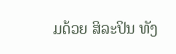ມດ້ວຍ ສິລະປິນ ທັງ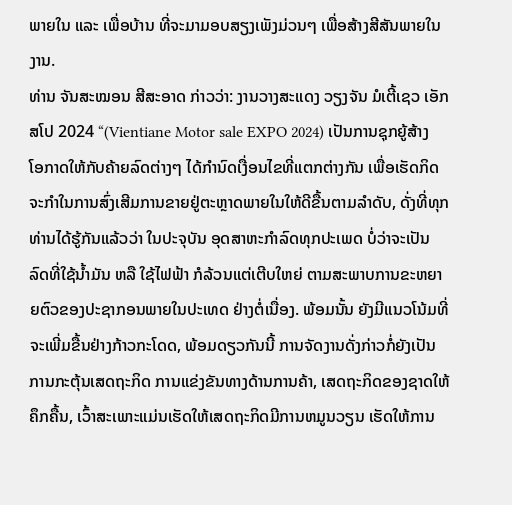ພາຍໃນ ແລະ ເພື່ອບ້ານ ທີ່ຈະມາມອບສຽງເພັງມ່ວນໆ ເພື່ອສ້າງສີສັນພາຍໃນງານ.
ທ່ານ ຈັນສະໝອນ ສີສະອາດ ກ່າວວ່າ: ງານວາງສະແດງ ວຽງຈັນ ມໍເຕີ້ເຊວ ເອັກສໂປ 2024 “(Vientiane Motor sale EXPO 2024) ເປັນການຊຸກຍູ້ສ້າງໂອກາດໃຫ້ກັບຄ້າຍລົດຕ່າງໆ ໄດ້ກໍານົດເງື່ອນໄຂທີ່ແຕກຕ່າງກັນ ເພື່ອເຮັດກິດຈະກໍາໃນການສົ່ງເສີມການຂາຍຢູ່ຕະຫຼາດພາຍໃນໃຫ້ດີຂື້ນຕາມລໍາດັບ, ດັ່ງທີ່ທຸກທ່ານໄດ້ຮູ້ກັນແລ້ວວ່າ ໃນປະຈຸບັນ ອຸດສາຫະກຳລົດທຸກປະເພດ ບໍ່ວ່າຈະເປັນລົດທີ່ໃຊ້ນໍ້າມັນ ຫລື ໃຊ້ໄຟຟ້າ ກໍລ້ວນແຕ່ເຕີບໃຫຍ່ ຕາມສະພາບການຂະຫຍາຍຕົວຂອງປະຊາກອນພາຍໃນປະເທດ ຢ່າງຕໍ່ເນື່ອງ. ພ້ອມນັ້ນ ຍັງມີແນວໂນ້ມທີ່ຈະເພີ່ມຂື້ນຢ່າງກ້າວກະໂດດ, ພ້ອມດຽວກັນນີ້ ການຈັດງານດັ່ງກ່າວກໍ່ຍັງເປັນການກະຕຸ້ນເສດຖະກິດ ການແຂ່ງຂັນທາງດ້ານການຄ້າ, ເສດຖະກິດຂອງຊາດໃຫ້ຄຶກຄື້ນ, ເວົ້າສະເພາະແມ່ນເຮັດໃຫ້ເສດຖະກິດມີການຫມູນວຽນ ເຮັດໃຫ້ການ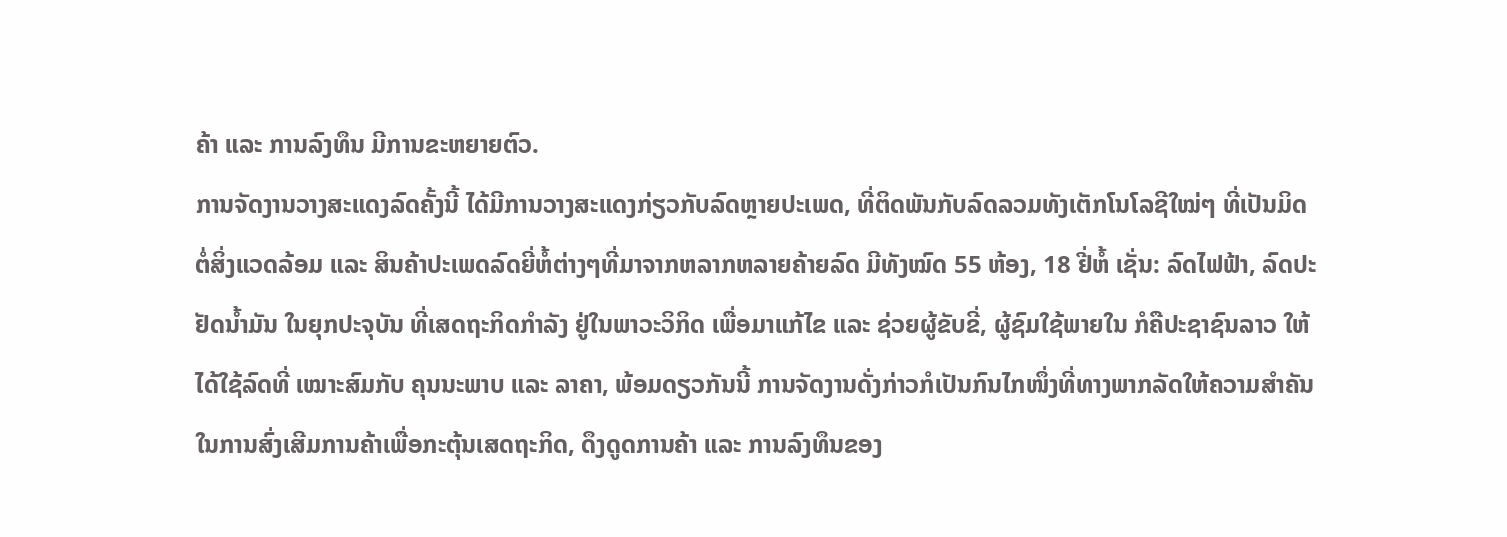ຄ້າ ແລະ ການລົງທຶນ ມີການຂະຫຍາຍຕົວ.
ການຈັດງານວາງສະແດງລົດຄັ້ງນີ້ ໄດ້ມີການວາງສະແດງກ່ຽວກັບລົດຫຼາຍປະເພດ, ທີ່ຕິດພັນກັບລົດລວມທັງເຕັກໂນໂລຊີໃໝ່ໆ ທີ່ເປັນມິດຕໍ່ສິ່ງແວດລ້ອມ ແລະ ສິນຄ້າປະເພດລົດຍີ່ຫໍ້ຕ່າງໆທີ່ມາຈາກຫລາກຫລາຍຄ້າຍລົດ ມີທັງໝົດ 55 ຫ້ອງ, 18 ຢີ່ຫໍ້ ເຊັ່ນ: ລົດໄຟຟ້າ, ລົດປະຢັດນ້ຳມັນ ໃນຍຸກປະຈຸບັນ ທີ່ເສດຖະກິດກຳລັງ ຢູ່ໃນພາວະວິກິດ ເພື່ອມາແກ້ໄຂ ແລະ ຊ່ວຍຜູ້ຂັບຂີ່, ຜູ້ຊົມໃຊ້ພາຍໃນ ກໍຄືປະຊາຊົນລາວ ໃຫ້ໄດ້ໃຊ້ລົດທີ່ ເໝາະສົມກັບ ຄຸນນະພາບ ແລະ ລາຄາ, ພ້ອມດຽວກັນນີ້ ການຈັດງານດັ່ງກ່າວກໍເປັນກົນໄກໜຶ່ງທີ່ທາງພາກລັດໃຫ້ຄວາມສຳຄັນໃນການສົ່ງເສີມການຄ້າເພື່ອກະຕຸ້ນເສດຖະກິດ, ດຶງດູດການຄ້າ ແລະ ການລົງທຶນຂອງ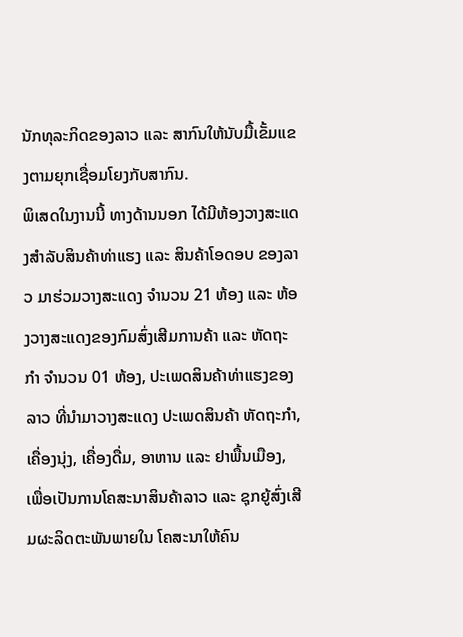ນັກທຸລະກິດຂອງລາວ ແລະ ສາກົນໃຫ້ນັບມື້ເຂັ້ມແຂງຕາມຍຸກເຊື່ອມໂຍງກັບສາກົນ.
ພິເສດໃນງານນີ້ ທາງດ້ານນອກ ໄດ້ມີຫ້ອງວາງສະແດງສຳລັບສິນຄ້າທ່າແຮງ ແລະ ສິນຄ້າໂອດອບ ຂອງລາວ ມາຮ່ວມວາງສະແດງ ຈຳນວນ 21 ຫ້ອງ ແລະ ຫ້ອງວາງສະແດງຂອງກົມສົ່ງເສີມການຄ້າ ແລະ ຫັດຖະກຳ ຈຳນວນ 01 ຫ້ອງ, ປະເພດສິນຄ້າທ່າແຮງຂອງລາວ ທີ່ນຳມາວາງສະແດງ ປະເພດສິນຄ້າ ຫັດຖະກຳ, ເຄື່ອງນຸ່ງ, ເຄື່ອງດື່ມ, ອາຫານ ແລະ ຢາພື້ນເມືອງ, ເພື່ອເປັນການໂຄສະນາສິນຄ້າລາວ ແລະ ຊຸກຍູ້ສົ່ງເສີມຜະລິດຕະພັນພາຍໃນ ໂຄສະນາໃຫ້ຄົນ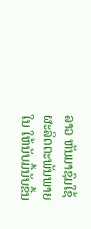ລາວ ຫັນມາຊົມໃຊ້ຜະລິດຕະພັນພາຍໃນ ໃຫ້ນັບມື້ນັບຂື້ນ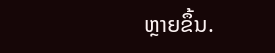ຫຼາຍຂຶ້ນ.